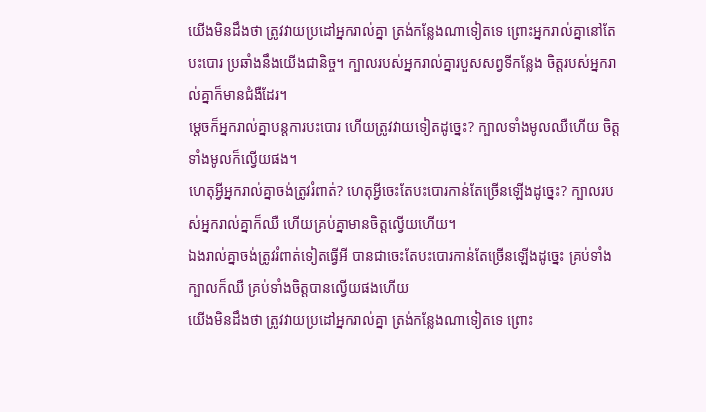យើងមិនដឹងថា ត្រូវវាយប្រដៅអ្នករាល់គ្នា ត្រង់កន្លែងណាទៀតទេ ព្រោះអ្នករាល់គ្នានៅតែបះបោរ ប្រឆាំងនឹងយើងជានិច្ច។ ក្បាលរបស់អ្នករាល់គ្នារបួសសព្វទីកន្លែង ចិត្តរបស់អ្នករាល់គ្នាក៏មានជំងឺដែរ។
ម្ដេចក៏អ្នករាល់គ្នាបន្តការបះបោរ ហើយត្រូវវាយទៀតដូច្នេះ? ក្បាលទាំងមូលឈឺហើយ ចិត្តទាំងមូលក៏ល្វើយផង។
ហេតុអ្វីអ្នករាល់គ្នាចង់ត្រូវរំពាត់? ហេតុអ្វីចេះតែបះបោរកាន់តែច្រើនឡើងដូច្នេះ? ក្បាលរបស់អ្នករាល់គ្នាក៏ឈឺ ហើយគ្រប់គ្នាមានចិត្តល្វើយហើយ។
ឯងរាល់គ្នាចង់ត្រូវរំពាត់ទៀតធ្វើអី បានជាចេះតែបះបោរកាន់តែច្រើនឡើងដូច្នេះ គ្រប់ទាំងក្បាលក៏ឈឺ គ្រប់ទាំងចិត្តបានល្វើយផងហើយ
យើងមិនដឹងថា ត្រូវវាយប្រដៅអ្នករាល់គ្នា ត្រង់កន្លែងណាទៀតទេ ព្រោះ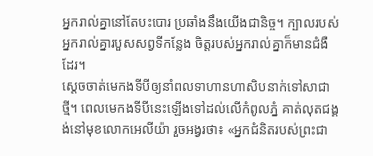អ្នករាល់គ្នានៅតែបះបោរ ប្រឆាំងនឹងយើងជានិច្ច។ ក្បាលរបស់អ្នករាល់គ្នារបួសសព្វទីកន្លែង ចិត្តរបស់អ្នករាល់គ្នាក៏មានជំងឺដែរ។
ស្ដេចចាត់មេកងទីបីឲ្យនាំពលទាហានហាសិបនាក់ទៅសាជាថ្មី។ ពេលមេកងទីបីនេះឡើងទៅដល់លើកំពូលភ្នំ គាត់លុតជង្គង់នៅមុខលោកអេលីយ៉ា រួចអង្វរថា៖ «អ្នកជំនិតរបស់ព្រះជា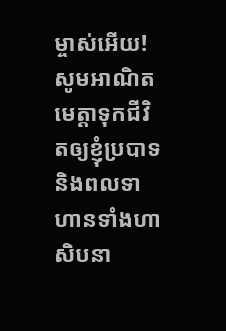ម្ចាស់អើយ! សូមអាណិតមេត្តាទុកជីវិតឲ្យខ្ញុំប្របាទ និងពលទាហានទាំងហាសិបនា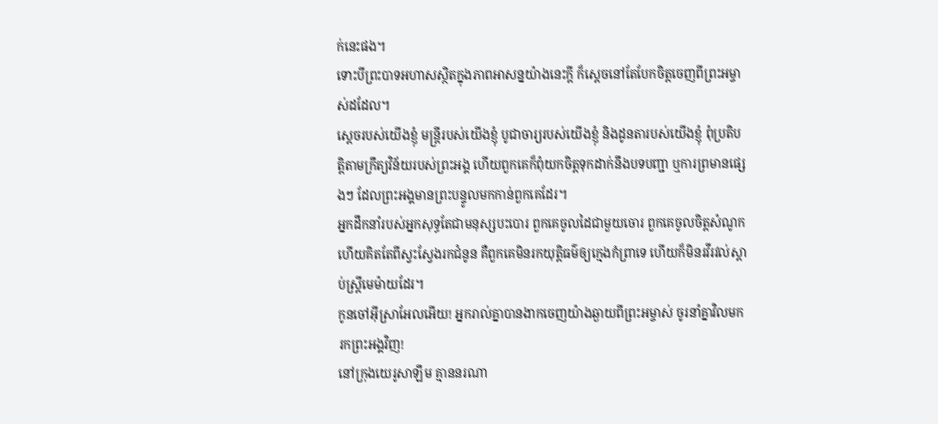ក់នេះផង។
ទោះបីព្រះបាទអហាសស្ថិតក្នុងភាពអាសន្នយ៉ាងនេះក្ដី ក៏ស្ដេចនៅតែបែកចិត្តចេញពីព្រះអម្ចាស់ដដែល។
ស្ដេចរបស់យើងខ្ញុំ មន្ត្រីរបស់យើងខ្ញុំ បូជាចារ្យរបស់យើងខ្ញុំ និងដូនតារបស់យើងខ្ញុំ ពុំប្រតិបត្តិតាមក្រឹត្យវិន័យរបស់ព្រះអង្គ ហើយពួកគេក៏ពុំយកចិត្តទុកដាក់នឹងបទបញ្ជា ឬការព្រមានផ្សេងៗ ដែលព្រះអង្គមានព្រះបន្ទូលមកកាន់ពួកគេដែរ។
អ្នកដឹកនាំរបស់អ្នកសុទ្ធតែជាមនុស្សបះបោរ ពួកគេចូលដៃជាមួយចោរ ពួកគេចូលចិត្តសំណូក ហើយគិតតែពីស្វះស្វែងរកជំនូន គឺពួកគេមិនរកយុត្តិធម៌ឲ្យក្មេងកំព្រាទេ ហើយក៏មិនរវីរវល់ស្ដាប់ស្ត្រីមេម៉ាយដែរ។
កូនចៅអ៊ីស្រាអែលអើយ! អ្នករាល់គ្នាបានងាកចេញយ៉ាងឆ្ងាយពីព្រះអម្ចាស់ ចូរនាំគ្នាវិលមករកព្រះអង្គវិញ!
នៅក្រុងយេរូសាឡឹម គ្មាននរណា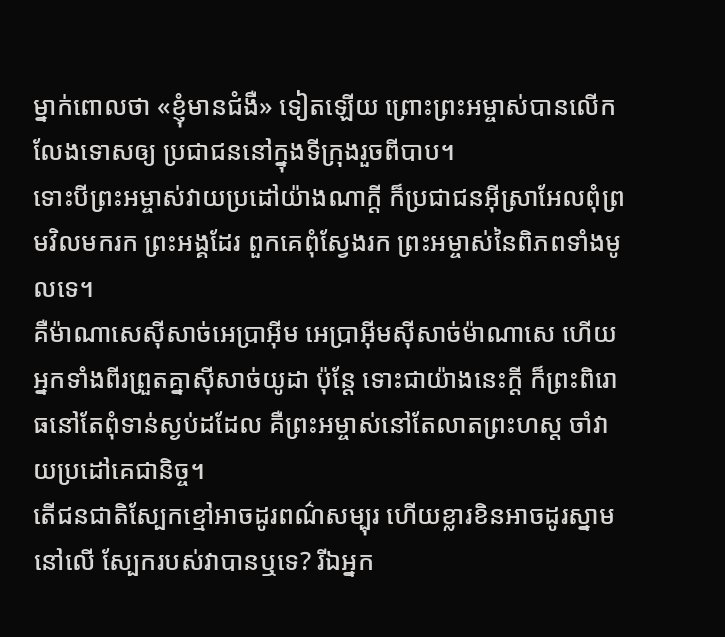ម្នាក់ពោលថា «ខ្ញុំមានជំងឺ» ទៀតឡើយ ព្រោះព្រះអម្ចាស់បានលើកលែងទោសឲ្យ ប្រជាជននៅក្នុងទីក្រុងរួចពីបាប។
ទោះបីព្រះអម្ចាស់វាយប្រដៅយ៉ាងណាក្ដី ក៏ប្រជាជនអ៊ីស្រាអែលពុំព្រមវិលមករក ព្រះអង្គដែរ ពួកគេពុំស្វែងរក ព្រះអម្ចាស់នៃពិភពទាំងមូលទេ។
គឺម៉ាណាសេស៊ីសាច់អេប្រាអ៊ីម អេប្រាអ៊ីមស៊ីសាច់ម៉ាណាសេ ហើយអ្នកទាំងពីរព្រួតគ្នាស៊ីសាច់យូដា ប៉ុន្តែ ទោះជាយ៉ាងនេះក្ដី ក៏ព្រះពិរោធនៅតែពុំទាន់ស្ងប់ដដែល គឺព្រះអម្ចាស់នៅតែលាតព្រះហស្ដ ចាំវាយប្រដៅគេជានិច្ច។
តើជនជាតិស្បែកខ្មៅអាចដូរពណ៌សម្បុរ ហើយខ្លារខិនអាចដូរស្នាមនៅលើ ស្បែករបស់វាបានឬទេ? រីឯអ្នក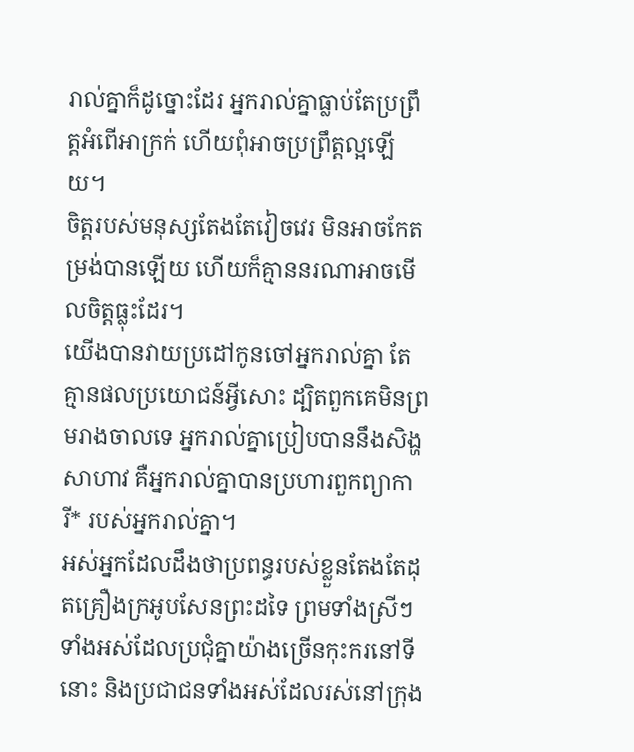រាល់គ្នាក៏ដូច្នោះដែរ អ្នករាល់គ្នាធ្លាប់តែប្រព្រឹត្តអំពើអាក្រក់ ហើយពុំអាចប្រព្រឹត្តល្អឡើយ។
ចិត្តរបស់មនុស្សតែងតែវៀចវេរ មិនអាចកែតម្រង់បានឡើយ ហើយក៏គ្មាននរណាអាចមើលចិត្តធ្លុះដែរ។
យើងបានវាយប្រដៅកូនចៅអ្នករាល់គ្នា តែគ្មានផលប្រយោជន៍អ្វីសោះ ដ្បិតពួកគេមិនព្រមរាងចាលទេ អ្នករាល់គ្នាប្រៀបបាននឹងសិង្ហសាហាវ គឺអ្នករាល់គ្នាបានប្រហារពួកព្យាការី* របស់អ្នករាល់គ្នា។
អស់អ្នកដែលដឹងថាប្រពន្ធរបស់ខ្លួនតែងតែដុតគ្រឿងក្រអូបសែនព្រះដទៃ ព្រមទាំងស្រីៗទាំងអស់ដែលប្រជុំគ្នាយ៉ាងច្រើនកុះករនៅទីនោះ និងប្រជាជនទាំងអស់ដែលរស់នៅក្រុង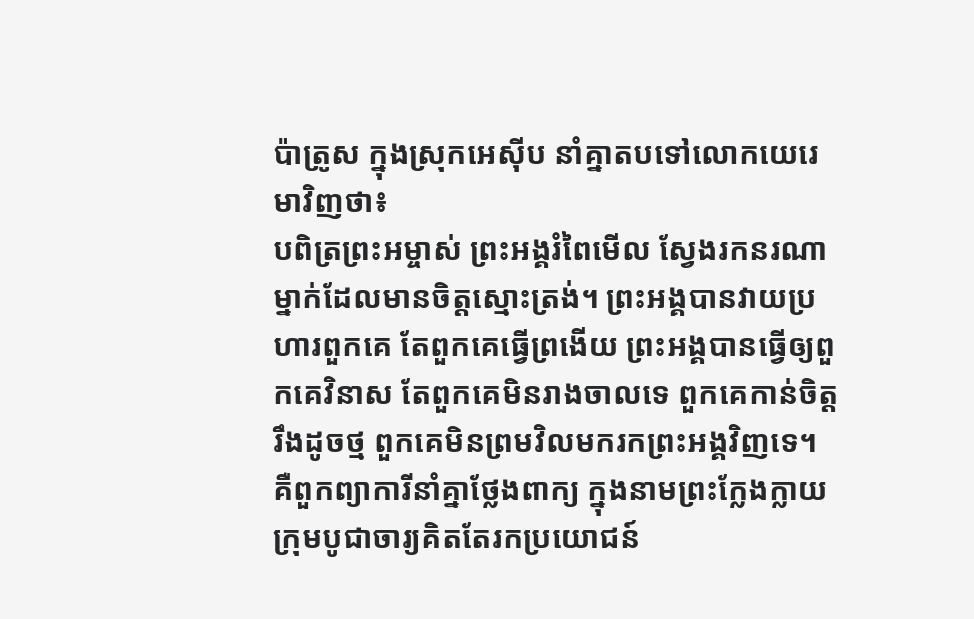ប៉ាត្រូស ក្នុងស្រុកអេស៊ីប នាំគ្នាតបទៅលោកយេរេមាវិញថា៖
បពិត្រព្រះអម្ចាស់ ព្រះអង្គរំពៃមើល ស្វែងរកនរណាម្នាក់ដែលមានចិត្តស្មោះត្រង់។ ព្រះអង្គបានវាយប្រហារពួកគេ តែពួកគេធ្វើព្រងើយ ព្រះអង្គបានធ្វើឲ្យពួកគេវិនាស តែពួកគេមិនរាងចាលទេ ពួកគេកាន់ចិត្តរឹងដូចថ្ម ពួកគេមិនព្រមវិលមករកព្រះអង្គវិញទេ។
គឺពួកព្យាការីនាំគ្នាថ្លែងពាក្យ ក្នុងនាមព្រះក្លែងក្លាយ ក្រុមបូជាចារ្យគិតតែរកប្រយោជន៍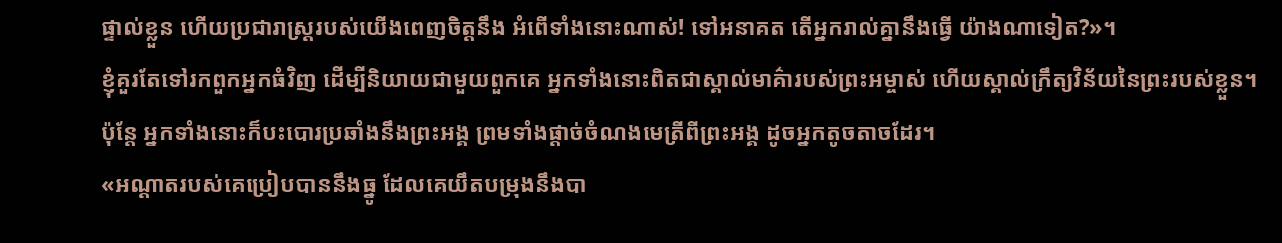ផ្ទាល់ខ្លួន ហើយប្រជារាស្ត្ររបស់យើងពេញចិត្តនឹង អំពើទាំងនោះណាស់! ទៅអនាគត តើអ្នករាល់គ្នានឹងធ្វើ យ៉ាងណាទៀត?»។
ខ្ញុំគួរតែទៅរកពួកអ្នកធំវិញ ដើម្បីនិយាយជាមួយពួកគេ អ្នកទាំងនោះពិតជាស្គាល់មាគ៌ារបស់ព្រះអម្ចាស់ ហើយស្គាល់ក្រឹត្យវិន័យនៃព្រះរបស់ខ្លួន។ ប៉ុន្តែ អ្នកទាំងនោះក៏បះបោរប្រឆាំងនឹងព្រះអង្គ ព្រមទាំងផ្ដាច់ចំណងមេត្រីពីព្រះអង្គ ដូចអ្នកតូចតាចដែរ។
«អណ្ដាតរបស់គេប្រៀបបាននឹងធ្នូ ដែលគេយឹតបម្រុងនឹងបា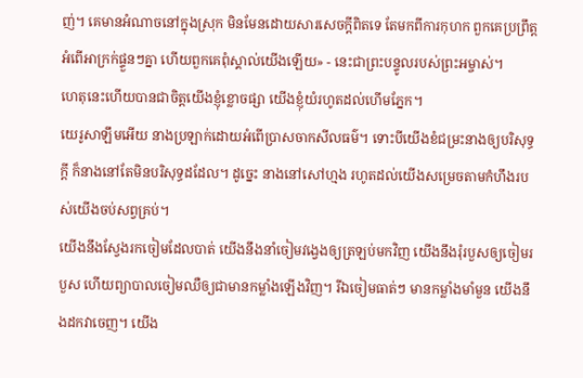ញ់។ គេមានអំណាចនៅក្នុងស្រុក មិនមែនដោយសារសេចក្ដីពិតទេ តែមកពីការកុហក ពួកគេប្រព្រឹត្តអំពើអាក្រក់ផ្ទួនៗគ្នា ហើយពួកគេពុំស្គាល់យើងឡើយ» - នេះជាព្រះបន្ទូលរបស់ព្រះអម្ចាស់។
ហេតុនេះហើយបានជាចិត្តយើងខ្ញុំខ្លោចផ្សា យើងខ្ញុំយំរហូតដល់ហើមភ្នែក។
យេរូសាឡឹមអើយ នាងប្រឡាក់ដោយអំពើប្រាសចាកសីលធម៌។ ទោះបីយើងខំជម្រះនាងឲ្យបរិសុទ្ធក្ដី ក៏នាងនៅតែមិនបរិសុទ្ធដដែល។ ដូច្នេះ នាងនៅសៅហ្មង រហូតដល់យើងសម្រេចតាមកំហឹងរបស់យើងចប់សព្វគ្រប់។
យើងនឹងស្វែងរកចៀមដែលបាត់ យើងនឹងនាំចៀមវង្វេងឲ្យត្រឡប់មកវិញ យើងនឹងរុំរបួសឲ្យចៀមរបួស ហើយព្យាបាលចៀមឈឺឲ្យជាមានកម្លាំងឡើងវិញ។ រីឯចៀមធាត់ៗ មានកម្លាំងមាំមួន យើងនឹងដកវាចេញ។ យើង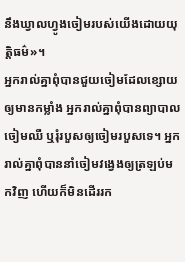នឹងឃ្វាលហ្វូងចៀមរបស់យើងដោយយុត្តិធម៌»។
អ្នករាល់គ្នាពុំបានជួយចៀមដែលខ្សោយឲ្យមានកម្លាំង អ្នករាល់គ្នាពុំបានព្យាបាលចៀមឈឺ ឬរុំរបួសឲ្យចៀមរបួសទេ។ អ្នករាល់គ្នាពុំបាននាំចៀមវង្វេងឲ្យត្រឡប់មកវិញ ហើយក៏មិនដើររក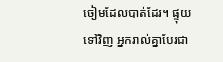ចៀមដែលបាត់ដែរ។ ផ្ទុយទៅវិញ អ្នករាល់គ្នាបែរជា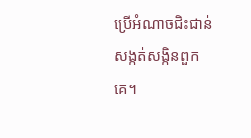ប្រើអំណាចជិះជាន់សង្កត់សង្កិនពួកគេ។